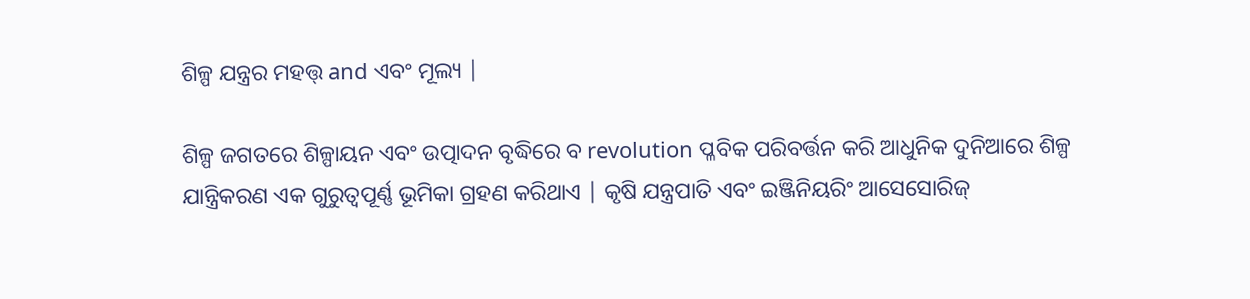ଶିଳ୍ପ ଯନ୍ତ୍ରର ମହତ୍ତ୍ and ଏବଂ ମୂଲ୍ୟ |

ଶିଳ୍ପ ଜଗତରେ ଶିଳ୍ପାୟନ ଏବଂ ଉତ୍ପାଦନ ବୃଦ୍ଧିରେ ବ revolution ପ୍ଳବିକ ପରିବର୍ତ୍ତନ କରି ଆଧୁନିକ ଦୁନିଆରେ ଶିଳ୍ପ ଯାନ୍ତ୍ରିକରଣ ଏକ ଗୁରୁତ୍ୱପୂର୍ଣ୍ଣ ଭୂମିକା ଗ୍ରହଣ କରିଥାଏ | କୃଷି ଯନ୍ତ୍ରପାତି ଏବଂ ଇଞ୍ଜିନିୟରିଂ ଆସେସୋରିଜ୍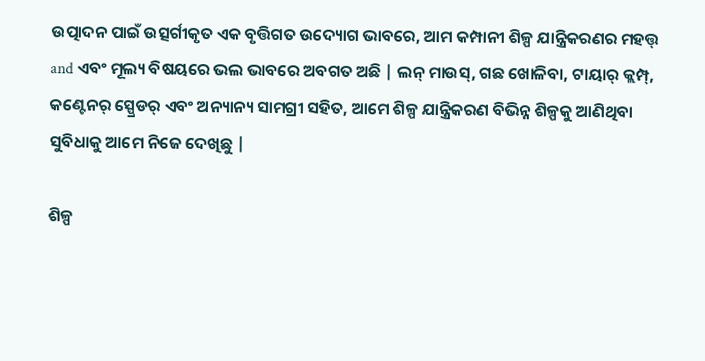ଉତ୍ପାଦନ ପାଇଁ ଉତ୍ସର୍ଗୀକୃତ ଏକ ବୃତ୍ତିଗତ ଉଦ୍ୟୋଗ ଭାବରେ, ଆମ କମ୍ପାନୀ ଶିଳ୍ପ ଯାନ୍ତ୍ରିକରଣର ମହତ୍ତ୍ and ଏବଂ ମୂଲ୍ୟ ବିଷୟରେ ଭଲ ଭାବରେ ଅବଗତ ଅଛି | ଲନ୍ ମାଉସ୍, ଗଛ ଖୋଳିବା, ଟାୟାର୍ କ୍ଲମ୍ପ୍, କଣ୍ଟେନର୍ ସ୍ପ୍ରେଡର୍ ଏବଂ ଅନ୍ୟାନ୍ୟ ସାମଗ୍ରୀ ସହିତ, ଆମେ ଶିଳ୍ପ ଯାନ୍ତ୍ରିକରଣ ବିଭିନ୍ନ ଶିଳ୍ପକୁ ଆଣିଥିବା ସୁବିଧାକୁ ଆମେ ନିଜେ ଦେଖିଛୁ |

ଶିଳ୍ପ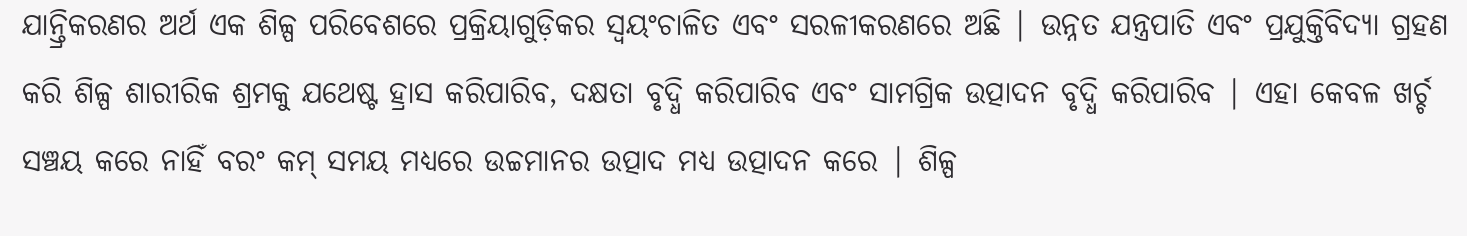ଯାନ୍ତ୍ରିକରଣର ଅର୍ଥ ଏକ ଶିଳ୍ପ ପରିବେଶରେ ପ୍ରକ୍ରିୟାଗୁଡ଼ିକର ସ୍ୱୟଂଚାଳିତ ଏବଂ ସରଳୀକରଣରେ ଅଛି | ଉନ୍ନତ ଯନ୍ତ୍ରପାତି ଏବଂ ପ୍ରଯୁକ୍ତିବିଦ୍ୟା ଗ୍ରହଣ କରି ଶିଳ୍ପ ଶାରୀରିକ ଶ୍ରମକୁ ଯଥେଷ୍ଟ ହ୍ରାସ କରିପାରିବ, ଦକ୍ଷତା ବୃଦ୍ଧି କରିପାରିବ ଏବଂ ସାମଗ୍ରିକ ଉତ୍ପାଦନ ବୃଦ୍ଧି କରିପାରିବ | ଏହା କେବଳ ଖର୍ଚ୍ଚ ସଞ୍ଚୟ କରେ ନାହିଁ ବରଂ କମ୍ ସମୟ ମଧ୍ୟରେ ଉଚ୍ଚମାନର ଉତ୍ପାଦ ମଧ୍ୟ ଉତ୍ପାଦନ କରେ | ଶିଳ୍ପ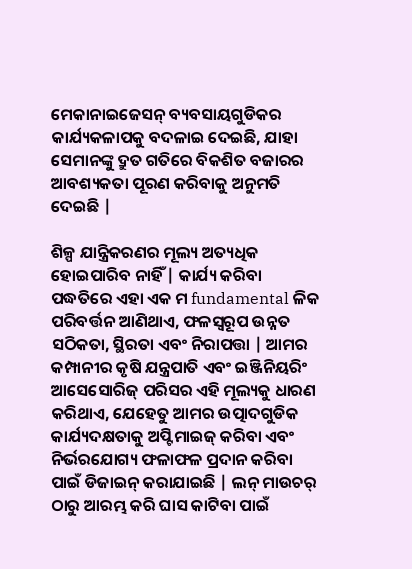ମେକାନାଇଜେସନ୍ ବ୍ୟବସାୟଗୁଡିକର କାର୍ଯ୍ୟକଳାପକୁ ବଦଳାଇ ଦେଇଛି, ଯାହା ସେମାନଙ୍କୁ ଦ୍ରୁତ ଗତିରେ ବିକଶିତ ବଜାରର ଆବଶ୍ୟକତା ପୂରଣ କରିବାକୁ ଅନୁମତି ଦେଇଛି |

ଶିଳ୍ପ ଯାନ୍ତ୍ରିକରଣର ମୂଲ୍ୟ ଅତ୍ୟଧିକ ହୋଇପାରିବ ନାହିଁ | କାର୍ଯ୍ୟ କରିବା ପଦ୍ଧତିରେ ଏହା ଏକ ମ fundamental ଳିକ ପରିବର୍ତ୍ତନ ଆଣିଥାଏ, ଫଳସ୍ୱରୂପ ଉନ୍ନତ ସଠିକତା, ସ୍ଥିରତା ଏବଂ ନିରାପତ୍ତା | ଆମର କମ୍ପାନୀର କୃଷି ଯନ୍ତ୍ରପାତି ଏବଂ ଇଞ୍ଜିନିୟରିଂ ଆସେସୋରିଜ୍ ପରିସର ଏହି ମୂଲ୍ୟକୁ ଧାରଣ କରିଥାଏ, ଯେହେତୁ ଆମର ଉତ୍ପାଦଗୁଡିକ କାର୍ଯ୍ୟଦକ୍ଷତାକୁ ଅପ୍ଟିମାଇଜ୍ କରିବା ଏବଂ ନିର୍ଭରଯୋଗ୍ୟ ଫଳାଫଳ ପ୍ରଦାନ କରିବା ପାଇଁ ଡିଜାଇନ୍ କରାଯାଇଛି | ଲନ୍ ମାଉଚର୍ ଠାରୁ ଆରମ୍ଭ କରି ଘାସ କାଟିବା ପାଇଁ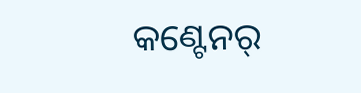କଣ୍ଟେନର୍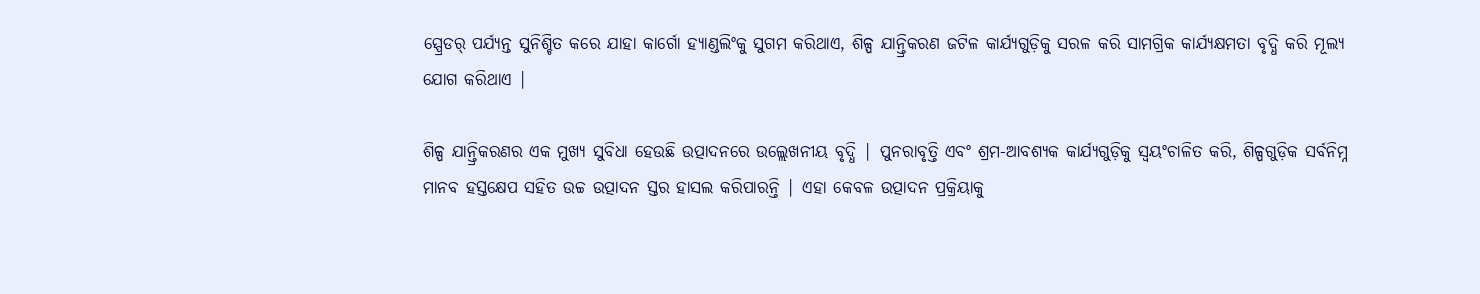ସ୍ପ୍ରେଡର୍ ପର୍ଯ୍ୟନ୍ତ ସୁନିଶ୍ଚିତ କରେ ଯାହା କାର୍ଗୋ ହ୍ୟାଣ୍ଡଲିଂକୁ ସୁଗମ କରିଥାଏ, ଶିଳ୍ପ ଯାନ୍ତ୍ରିକରଣ ଜଟିଳ କାର୍ଯ୍ୟଗୁଡ଼ିକୁ ସରଳ କରି ସାମଗ୍ରିକ କାର୍ଯ୍ୟକ୍ଷମତା ବୃଦ୍ଧି କରି ମୂଲ୍ୟ ଯୋଗ କରିଥାଏ |

ଶିଳ୍ପ ଯାନ୍ତ୍ରିକରଣର ଏକ ମୁଖ୍ୟ ସୁବିଧା ହେଉଛି ଉତ୍ପାଦନରେ ଉଲ୍ଲେଖନୀୟ ବୃଦ୍ଧି | ପୁନରାବୃତ୍ତି ଏବଂ ଶ୍ରମ-ଆବଶ୍ୟକ କାର୍ଯ୍ୟଗୁଡ଼ିକୁ ସ୍ୱୟଂଚାଳିତ କରି, ଶିଳ୍ପଗୁଡ଼ିକ ସର୍ବନିମ୍ନ ମାନବ ହସ୍ତକ୍ଷେପ ସହିତ ଉଚ୍ଚ ଉତ୍ପାଦନ ସ୍ତର ହାସଲ କରିପାରନ୍ତି | ଏହା କେବଳ ଉତ୍ପାଦନ ପ୍ରକ୍ରିୟାକୁ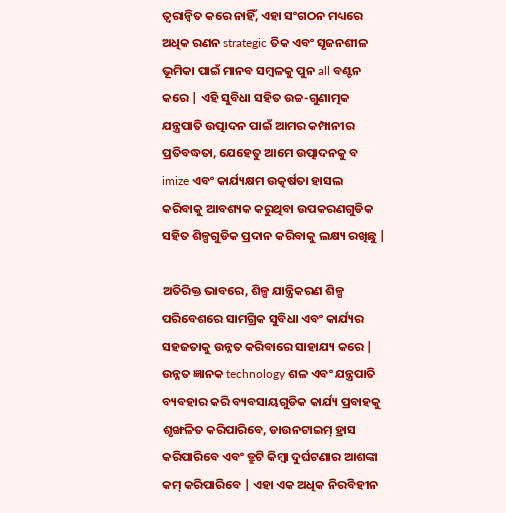ତ୍ୱରାନ୍ୱିତ କରେ ନାହିଁ, ଏହା ସଂଗଠନ ମଧ୍ୟରେ ଅଧିକ ରଣନ strategic ତିକ ଏବଂ ସୃଜନଶୀଳ ଭୂମିକା ପାଇଁ ମାନବ ସମ୍ବଳକୁ ପୁନ all ବଣ୍ଟନ କରେ | ଏହି ସୁବିଧା ସହିତ ଉଚ୍ଚ-ଗୁଣାତ୍ମକ ଯନ୍ତ୍ରପାତି ଉତ୍ପାଦନ ପାଇଁ ଆମର କମ୍ପାନୀର ପ୍ରତିବଦ୍ଧତା, ଯେହେତୁ ଆମେ ଉତ୍ପାଦନକୁ ବ imize ଏବଂ କାର୍ଯ୍ୟକ୍ଷମ ଉତ୍କର୍ଷତା ହାସଲ କରିବାକୁ ଆବଶ୍ୟକ କରୁଥିବା ଉପକରଣଗୁଡିକ ସହିତ ଶିଳ୍ପଗୁଡିକ ପ୍ରଦାନ କରିବାକୁ ଲକ୍ଷ୍ୟ ରଖିଛୁ |

ଅତିରିକ୍ତ ଭାବରେ, ଶିଳ୍ପ ଯାନ୍ତ୍ରିକରଣ ଶିଳ୍ପ ପରିବେଶରେ ସାମଗ୍ରିକ ସୁବିଧା ଏବଂ କାର୍ଯ୍ୟର ସହଜତାକୁ ଉନ୍ନତ କରିବାରେ ସାହାଯ୍ୟ କରେ | ଉନ୍ନତ ଜ୍ଞାନକ technology ଶଳ ଏବଂ ଯନ୍ତ୍ରପାତି ବ୍ୟବହାର କରି ବ୍ୟବସାୟଗୁଡିକ କାର୍ଯ୍ୟ ପ୍ରବାହକୁ ଶୃଙ୍ଖଳିତ କରିପାରିବେ, ଡାଉନଟାଇମ୍ ହ୍ରାସ କରିପାରିବେ ଏବଂ ତ୍ରୁଟି କିମ୍ବା ଦୁର୍ଘଟଣାର ଆଶଙ୍କା କମ୍ କରିପାରିବେ | ଏହା ଏକ ଅଧିକ ନିରବିହୀନ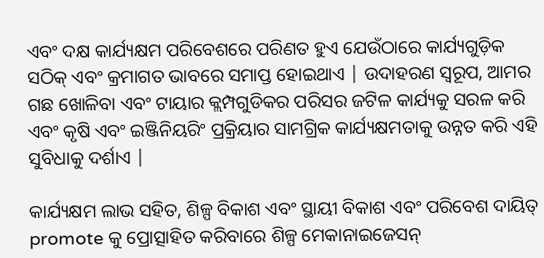ଏବଂ ଦକ୍ଷ କାର୍ଯ୍ୟକ୍ଷମ ପରିବେଶରେ ପରିଣତ ହୁଏ ଯେଉଁଠାରେ କାର୍ଯ୍ୟଗୁଡ଼ିକ ସଠିକ୍ ଏବଂ କ୍ରମାଗତ ଭାବରେ ସମାପ୍ତ ହୋଇଥାଏ | ଉଦାହରଣ ସ୍ୱରୂପ, ଆମର ଗଛ ଖୋଳିବା ଏବଂ ଟାୟାର କ୍ଲମ୍ପଗୁଡିକର ପରିସର ଜଟିଳ କାର୍ଯ୍ୟକୁ ସରଳ କରି ଏବଂ କୃଷି ଏବଂ ଇଞ୍ଜିନିୟରିଂ ପ୍ରକ୍ରିୟାର ସାମଗ୍ରିକ କାର୍ଯ୍ୟକ୍ଷମତାକୁ ଉନ୍ନତ କରି ଏହି ସୁବିଧାକୁ ଦର୍ଶାଏ |

କାର୍ଯ୍ୟକ୍ଷମ ଲାଭ ସହିତ, ଶିଳ୍ପ ବିକାଶ ଏବଂ ସ୍ଥାୟୀ ବିକାଶ ଏବଂ ପରିବେଶ ଦାୟିତ୍ promote କୁ ପ୍ରୋତ୍ସାହିତ କରିବାରେ ଶିଳ୍ପ ମେକାନାଇଜେସନ୍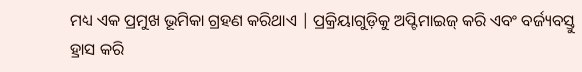ମଧ୍ୟ ଏକ ପ୍ରମୁଖ ଭୂମିକା ଗ୍ରହଣ କରିଥାଏ | ପ୍ରକ୍ରିୟାଗୁଡ଼ିକୁ ଅପ୍ଟିମାଇଜ୍ କରି ଏବଂ ବର୍ଜ୍ୟବସ୍ତୁ ହ୍ରାସ କରି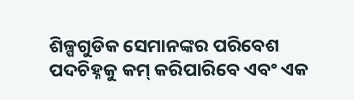ଶିଳ୍ପଗୁଡିକ ସେମାନଙ୍କର ପରିବେଶ ପଦଚିହ୍ନକୁ କମ୍ କରିପାରିବେ ଏବଂ ଏକ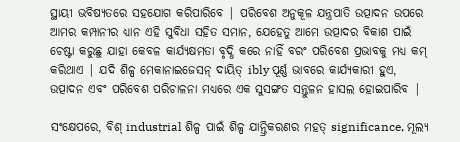ସ୍ଥାୟୀ ଭବିଷ୍ୟତରେ ସହଯୋଗ କରିପାରିବେ | ପରିବେଶ ଅନୁକୂଳ ଯନ୍ତ୍ରପାତି ଉତ୍ପାଦନ ଉପରେ ଆମର କମ୍ପାନୀର ଧ୍ୟାନ ଏହି ସୁବିଧା ସହିତ ସମାନ, ଯେହେତୁ ଆମେ ଉତ୍ପାଦର ବିକାଶ ପାଇଁ ଚେଷ୍ଟା କରୁଛୁ ଯାହା କେବଳ କାର୍ଯ୍ୟକ୍ଷମତା ବୃଦ୍ଧି କରେ ନାହିଁ ବରଂ ପରିବେଶ ପ୍ରଭାବକୁ ମଧ୍ୟ କମ୍ କରିଥାଏ | ଯଦି ଶିଳ୍ପ ମେକାନାଇଜେସନ୍ ଦାୟିତ୍ ibly ପୂର୍ଣ୍ଣ ଭାବରେ କାର୍ଯ୍ୟକାରୀ ହୁଏ, ଉତ୍ପାଦନ ଏବଂ ପରିବେଶ ପରିଚାଳନା ମଧ୍ୟରେ ଏକ ସୁସଙ୍ଗତ ସନ୍ତୁଳନ ହାସଲ ହୋଇପାରିବ |

ସଂକ୍ଷେପରେ, ବିଶ୍ industrial ଶିଳ୍ପ ପାଇଁ ଶିଳ୍ପ ଯାନ୍ତ୍ରିକରଣର ମହତ୍ significance, ମୂଲ୍ୟ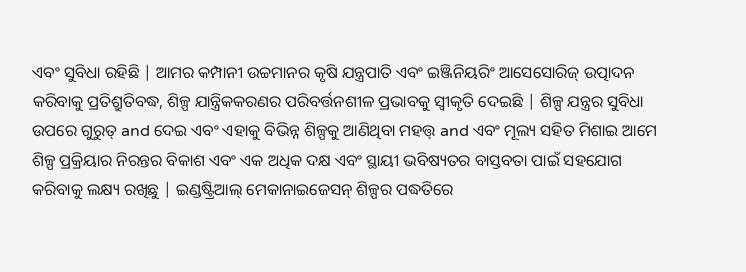ଏବଂ ସୁବିଧା ରହିଛି | ଆମର କମ୍ପାନୀ ଉଚ୍ଚମାନର କୃଷି ଯନ୍ତ୍ରପାତି ଏବଂ ଇଞ୍ଜିନିୟରିଂ ଆସେସୋରିଜ୍ ଉତ୍ପାଦନ କରିବାକୁ ପ୍ରତିଶ୍ରୁତିବଦ୍ଧ, ଶିଳ୍ପ ଯାନ୍ତ୍ରିକକରଣର ପରିବର୍ତ୍ତନଶୀଳ ପ୍ରଭାବକୁ ସ୍ୱୀକୃତି ଦେଇଛି | ଶିଳ୍ପ ଯନ୍ତ୍ରର ସୁବିଧା ଉପରେ ଗୁରୁତ୍ and ଦେଇ ଏବଂ ଏହାକୁ ବିଭିନ୍ନ ଶିଳ୍ପକୁ ଆଣିଥିବା ମହତ୍ତ୍ and ଏବଂ ମୂଲ୍ୟ ସହିତ ମିଶାଇ ଆମେ ଶିଳ୍ପ ପ୍ରକ୍ରିୟାର ନିରନ୍ତର ବିକାଶ ଏବଂ ଏକ ଅଧିକ ଦକ୍ଷ ଏବଂ ସ୍ଥାୟୀ ଭବିଷ୍ୟତର ବାସ୍ତବତା ପାଇଁ ସହଯୋଗ କରିବାକୁ ଲକ୍ଷ୍ୟ ରଖିଛୁ | ଇଣ୍ଡଷ୍ଟ୍ରିଆଲ୍ ମେକାନାଇଜେସନ୍ ଶିଳ୍ପର ପଦ୍ଧତିରେ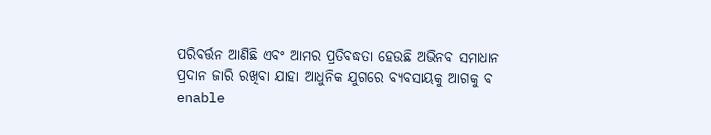ପରିବର୍ତ୍ତନ ଆଣିଛି ଏବଂ ଆମର ପ୍ରତିବଦ୍ଧତା ହେଉଛି ଅଭିନବ ସମାଧାନ ପ୍ରଦାନ ଜାରି ରଖିବା ଯାହା ଆଧୁନିକ ଯୁଗରେ ବ୍ୟବସାୟକୁ ଆଗକୁ ବ enable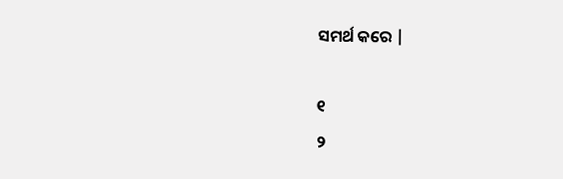ସମର୍ଥ କରେ |

୧
୨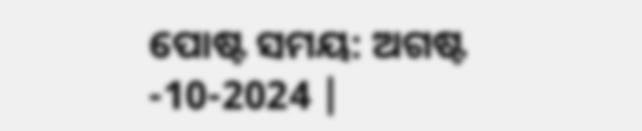ପୋଷ୍ଟ ସମୟ: ଅଗଷ୍ଟ -10-2024 |